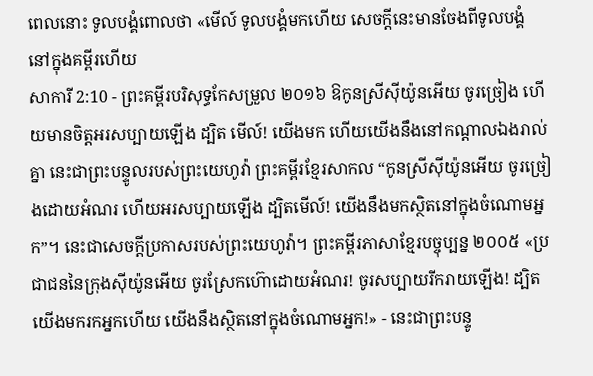ពេលនោះ ទូលបង្គំពោលថា «មើល៍ ទូលបង្គំមកហើយ សេចក្ដីនេះមានចែងពីទូលបង្គំ នៅក្នុងគម្ពីរហើយ
សាការី 2:10 - ព្រះគម្ពីរបរិសុទ្ធកែសម្រួល ២០១៦ ឱកូនស្រីស៊ីយ៉ូនអើយ ចូរច្រៀង ហើយមានចិត្តអរសប្បាយឡើង ដ្បិត មើល៍! យើងមក ហើយយើងនឹងនៅកណ្ដាលឯងរាល់គ្នា នេះជាព្រះបន្ទូលរបស់ព្រះយេហូវ៉ា ព្រះគម្ពីរខ្មែរសាកល “កូនស្រីស៊ីយ៉ូនអើយ ចូរច្រៀងដោយអំណរ ហើយអរសប្បាយឡើង ដ្បិតមើល៍! យើងនឹងមកស្ថិតនៅក្នុងចំណោមអ្នក”។ នេះជាសេចក្ដីប្រកាសរបស់ព្រះយេហូវ៉ា។ ព្រះគម្ពីរភាសាខ្មែរបច្ចុប្បន្ន ២០០៥ «ប្រជាជននៃក្រុងស៊ីយ៉ូនអើយ ចូរស្រែកហ៊ោដោយអំណរ! ចូរសប្បាយរីករាយឡើង! ដ្បិតយើងមករកអ្នកហើយ យើងនឹងស្ថិតនៅក្នុងចំណោមអ្នក!» - នេះជាព្រះបន្ទូ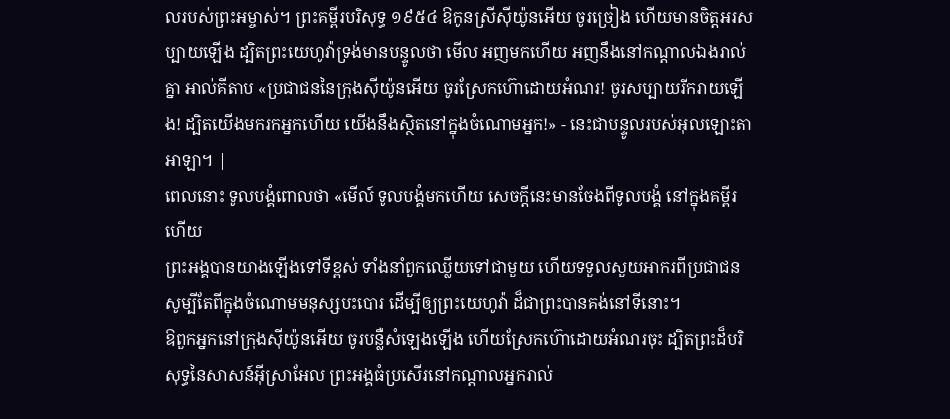លរបស់ព្រះអម្ចាស់។ ព្រះគម្ពីរបរិសុទ្ធ ១៩៥៤ ឱកូនស្រីស៊ីយ៉ូនអើយ ចូរច្រៀង ហើយមានចិត្តអរសប្បាយឡើង ដ្បិតព្រះយេហូវ៉ាទ្រង់មានបន្ទូលថា មើល អញមកហើយ អញនឹងនៅកណ្តាលឯងរាល់គ្នា អាល់គីតាប «ប្រជាជននៃក្រុងស៊ីយ៉ូនអើយ ចូរស្រែកហ៊ោដោយអំណរ! ចូរសប្បាយរីករាយឡើង! ដ្បិតយើងមករកអ្នកហើយ យើងនឹងស្ថិតនៅក្នុងចំណោមអ្នក!» - នេះជាបន្ទូលរបស់អុលឡោះតាអាឡា។ |
ពេលនោះ ទូលបង្គំពោលថា «មើល៍ ទូលបង្គំមកហើយ សេចក្ដីនេះមានចែងពីទូលបង្គំ នៅក្នុងគម្ពីរហើយ
ព្រះអង្គបានយាងឡើងទៅទីខ្ពស់ ទាំងនាំពួកឈ្លើយទៅជាមួយ ហើយទទួលសួយអាករពីប្រជាជន សូម្បីតែពីក្នុងចំណោមមនុស្សបះបោរ ដើម្បីឲ្យព្រះយេហូវ៉ា ដ៏ជាព្រះបានគង់នៅទីនោះ។
ឱពួកអ្នកនៅក្រុងស៊ីយ៉ូនអើយ ចូរបន្លឺសំឡេងឡើង ហើយស្រែកហ៊ោដោយអំណរចុះ ដ្បិតព្រះដ៏បរិសុទ្ធនៃសាសន៍អ៊ីស្រាអែល ព្រះអង្គធំប្រសើរនៅកណ្ដាលអ្នករាល់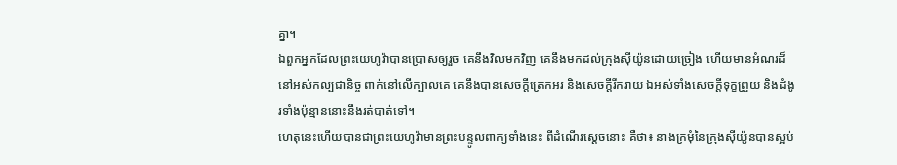គ្នា។
ឯពួកអ្នកដែលព្រះយេហូវ៉ាបានប្រោសឲ្យរួច គេនឹងវិលមកវិញ គេនឹងមកដល់ក្រុងស៊ីយ៉ូនដោយច្រៀង ហើយមានអំណរដ៏នៅអស់កល្បជានិច្ច ពាក់នៅលើក្បាលគេ គេនឹងបានសេចក្ដីត្រេកអរ និងសេចក្ដីរីករាយ ឯអស់ទាំងសេចក្ដីទុក្ខព្រួយ និងដំងូរទាំងប៉ុន្មាននោះនឹងរត់បាត់ទៅ។
ហេតុនេះហើយបានជាព្រះយេហូវ៉ាមានព្រះបន្ទូលពាក្យទាំងនេះ ពីដំណើរស្តេចនោះ គឺថា៖ នាងក្រមុំនៃក្រុងស៊ីយ៉ូនបានស្អប់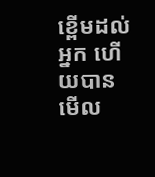ខ្ពើមដល់អ្នក ហើយបានមើល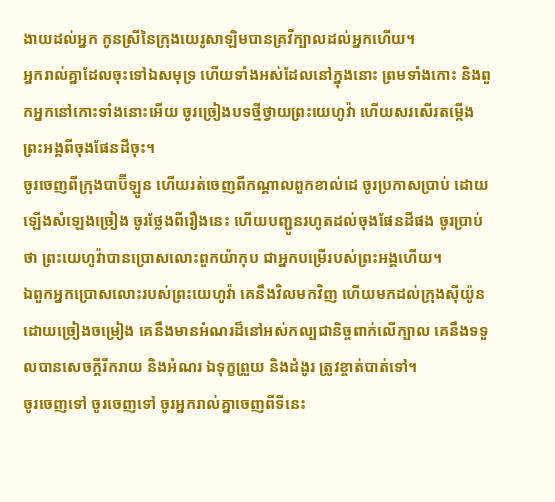ងាយដល់អ្នក កូនស្រីនៃក្រុងយេរូសាឡិមបានគ្រវីក្បាលដល់អ្នកហើយ។
អ្នករាល់គ្នាដែលចុះទៅឯសមុទ្រ ហើយទាំងអស់ដែលនៅក្នុងនោះ ព្រមទាំងកោះ និងពួកអ្នកនៅកោះទាំងនោះអើយ ចូរច្រៀងបទថ្មីថ្វាយព្រះយេហូវ៉ា ហើយសរសើរតម្កើងព្រះអង្គពីចុងផែនដីចុះ។
ចូរចេញពីក្រុងបាប៊ីឡូន ហើយរត់ចេញពីកណ្ដាលពួកខាល់ដេ ចូរប្រកាសប្រាប់ ដោយឡើងសំឡេងច្រៀង ចូរថ្លែងពីរឿងនេះ ហើយបញ្ជូនរហូតដល់ចុងផែនដីផង ចូរប្រាប់ថា ព្រះយេហូវ៉ាបានប្រោសលោះពួកយ៉ាកុប ជាអ្នកបម្រើរបស់ព្រះអង្គហើយ។
ឯពួកអ្នកប្រោសលោះរបស់ព្រះយេហូវ៉ា គេនឹងវិលមកវិញ ហើយមកដល់ក្រុងស៊ីយ៉ូនដោយច្រៀងចម្រៀង គេនឹងមានអំណរដ៏នៅអស់កល្បជានិច្ចពាក់លើក្បាល គេនឹងទទួលបានសេចក្ដីរីករាយ និងអំណរ ឯទុក្ខព្រួយ និងដំងូរ ត្រូវខ្ចាត់បាត់ទៅ។
ចូរចេញទៅ ចូរចេញទៅ ចូរអ្នករាល់គ្នាចេញពីទីនេះ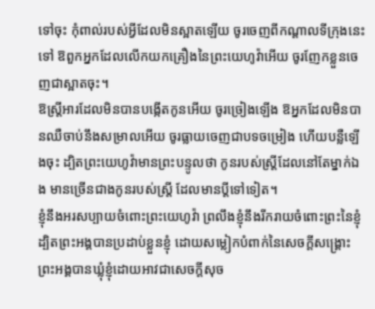ទៅចុះ កុំពាល់របស់អ្វីដែលមិនស្អាតឡើយ ចូរចេញពីកណ្ដាលទីក្រុងនេះទៅ ឱពួកអ្នកដែលលើកយកគ្រឿងនៃព្រះយេហូវ៉ាអើយ ចូរញែកខ្លួនចេញជាស្អាតចុះ។
ឱស្ត្រីអារដែលមិនបានបង្កើតកូនអើយ ចូរច្រៀងឡើង ឱអ្នកដែលមិនបានឈឺចាប់នឹងសម្រាលអើយ ចូរធ្លាយចេញជាបទចម្រៀង ហើយបន្លឺឡើងចុះ ដ្បិតព្រះយេហូវ៉ាមានព្រះបន្ទូលថា កូនរបស់ស្ត្រីដែលនៅតែម្នាក់ឯង មានច្រើនជាងកូនរបស់ស្ត្រី ដែលមានប្តីទៅទៀត។
ខ្ញុំនឹងអរសប្បាយចំពោះព្រះយេហូវ៉ា ព្រលឹងខ្ញុំនឹងរីករាយចំពោះព្រះនៃខ្ញុំ ដ្បិតព្រះអង្គបានប្រដាប់ខ្លួនខ្ញុំ ដោយសម្លៀកបំពាក់នៃសេចក្ដីសង្គ្រោះ ព្រះអង្គបានឃ្លុំខ្ញុំដោយអាវជាសេចក្ដីសុច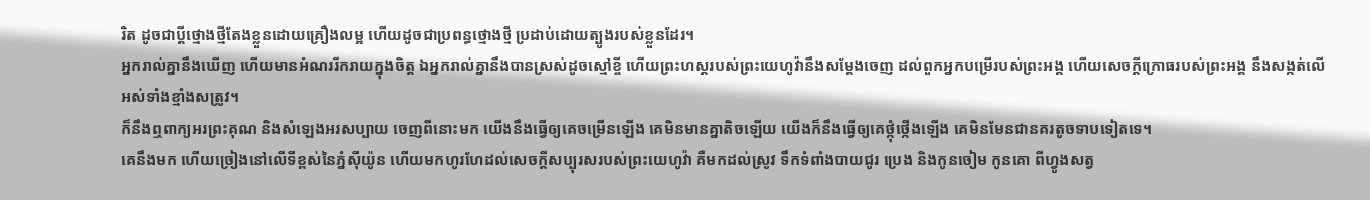រិត ដូចជាប្តីថ្មោងថ្មីតែងខ្លួនដោយគ្រឿងលម្អ ហើយដូចជាប្រពន្ធថ្មោងថ្មី ប្រដាប់ដោយត្បូងរបស់ខ្លួនដែរ។
អ្នករាល់គ្នានឹងឃើញ ហើយមានអំណររីករាយក្នុងចិត្ត ឯអ្នករាល់គ្នានឹងបានស្រស់ដូចស្មៅខ្ចី ហើយព្រះហស្តរបស់ព្រះយេហូវ៉ានឹងសម្ដែងចេញ ដល់ពួកអ្នកបម្រើរបស់ព្រះអង្គ ហើយសេចក្ដីក្រោធរបស់ព្រះអង្គ នឹងសង្កត់លើអស់ទាំងខ្មាំងសត្រូវ។
ក៏នឹងឮពាក្យអរព្រះគុណ និងសំឡេងអរសប្បាយ ចេញពីនោះមក យើងនឹងធ្វើឲ្យគេចម្រើនឡើង គេមិនមានគ្នាតិចឡើយ យើងក៏នឹងធ្វើឲ្យគេថ្កុំថ្កើងឡើង គេមិនមែនជានគរតូចទាបទៀតទេ។
គេនឹងមក ហើយច្រៀងនៅលើទីខ្ពស់នៃភ្នំស៊ីយ៉ូន ហើយមកហូរហែដល់សេចក្ដីសប្បុរសរបស់ព្រះយេហូវ៉ា គឺមកដល់ស្រូវ ទឹកទំពាំងបាយជូរ ប្រេង និងកូនចៀម កូនគោ ពីហ្វូងសត្វ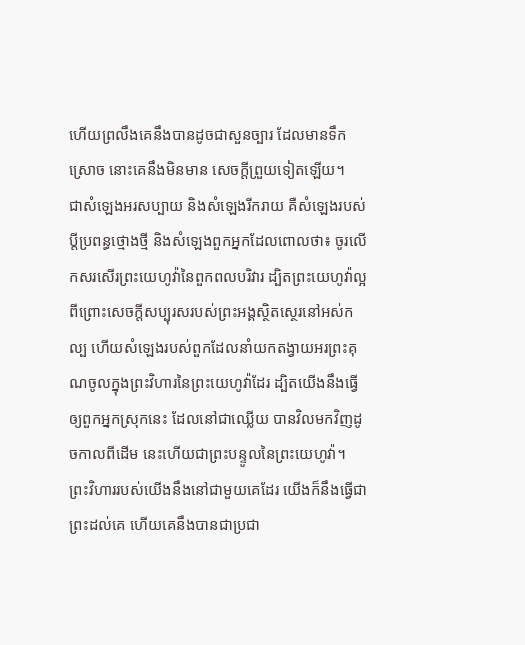ហើយព្រលឹងគេនឹងបានដូចជាសួនច្បារ ដែលមានទឹកស្រោច នោះគេនឹងមិនមាន សេចក្ដីព្រួយទៀតឡើយ។
ជាសំឡេងអរសប្បាយ និងសំឡេងរីករាយ គឺសំឡេងរបស់ប្ដីប្រពន្ធថ្មោងថ្មី និងសំឡេងពួកអ្នកដែលពោលថា៖ ចូរលើកសរសើរព្រះយេហូវ៉ានៃពួកពលបរិវារ ដ្បិតព្រះយេហូវ៉ាល្អ ពីព្រោះសេចក្ដីសប្បុរសរបស់ព្រះអង្គស្ថិតស្ថេរនៅអស់កល្ប ហើយសំឡេងរបស់ពួកដែលនាំយកតង្វាយអរព្រះគុណចូលក្នុងព្រះវិហារនៃព្រះយេហូវ៉ាដែរ ដ្បិតយើងនឹងធ្វើឲ្យពួកអ្នកស្រុកនេះ ដែលនៅជាឈ្លើយ បានវិលមកវិញដូចកាលពីដើម នេះហើយជាព្រះបន្ទូលនៃព្រះយេហូវ៉ា។
ព្រះវិហាររបស់យើងនឹងនៅជាមួយគេដែរ យើងក៏នឹងធ្វើជាព្រះដល់គេ ហើយគេនឹងបានជាប្រជា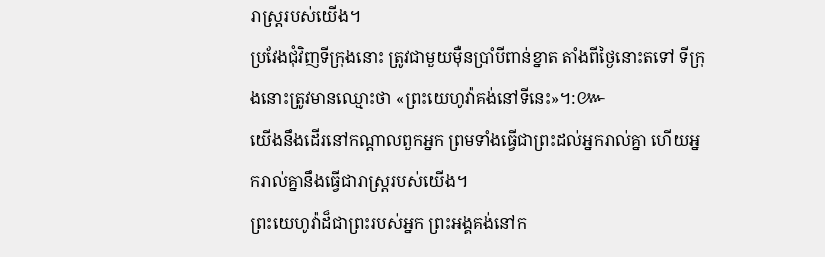រាស្ត្ររបស់យើង។
ប្រវែងជុំវិញទីក្រុងនោះ ត្រូវជាមួយម៉ឺនប្រាំបីពាន់ខ្នាត តាំងពីថ្ងៃនោះតទៅ ទីក្រុងនោះត្រូវមានឈ្មោះថា «ព្រះយេហូវ៉ាគង់នៅទីនេះ»។:៚
យើងនឹងដើរនៅកណ្ដាលពួកអ្នក ព្រមទាំងធ្វើជាព្រះដល់អ្នករាល់គ្នា ហើយអ្នករាល់គ្នានឹងធ្វើជារាស្ត្ររបស់យើង។
ព្រះយេហូវ៉ាដ៏ជាព្រះរបស់អ្នក ព្រះអង្គគង់នៅក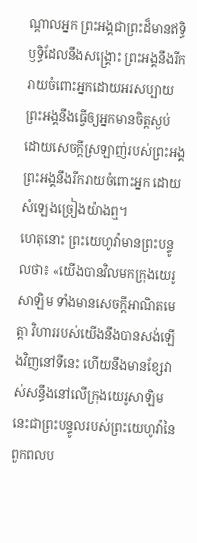ណ្ដាលអ្នក ព្រះអង្គជាព្រះដ៏មានឥទ្ធិឫទ្ធិដែលនឹងសង្គ្រោះ ព្រះអង្គនឹងរីករាយចំពោះអ្នកដោយអរសប្បាយ ព្រះអង្គនឹងធ្វើឲ្យអ្នកមានចិត្តស្ងប់ ដោយសេចក្ដីស្រឡាញ់របស់ព្រះអង្គ ព្រះអង្គនឹងរីករាយចំពោះអ្នក ដោយសំឡេងច្រៀងយ៉ាងឮ។
ហេតុនោះ ព្រះយេហូវ៉ាមានព្រះបន្ទូលថា៖ «យើងបានវិលមកក្រុងយេរូសាឡិម ទាំងមានសេចក្ដីអាណិតមេត្តា វិហាររបស់យើងនឹងបានសង់ឡើងវិញនៅទីនេះ ហើយនឹងមានខ្សែវាស់សន្ធឹងនៅលើក្រុងយេរូសាឡិម នេះជាព្រះបន្ទូលរបស់ព្រះយេហូវ៉ានៃពួកពលប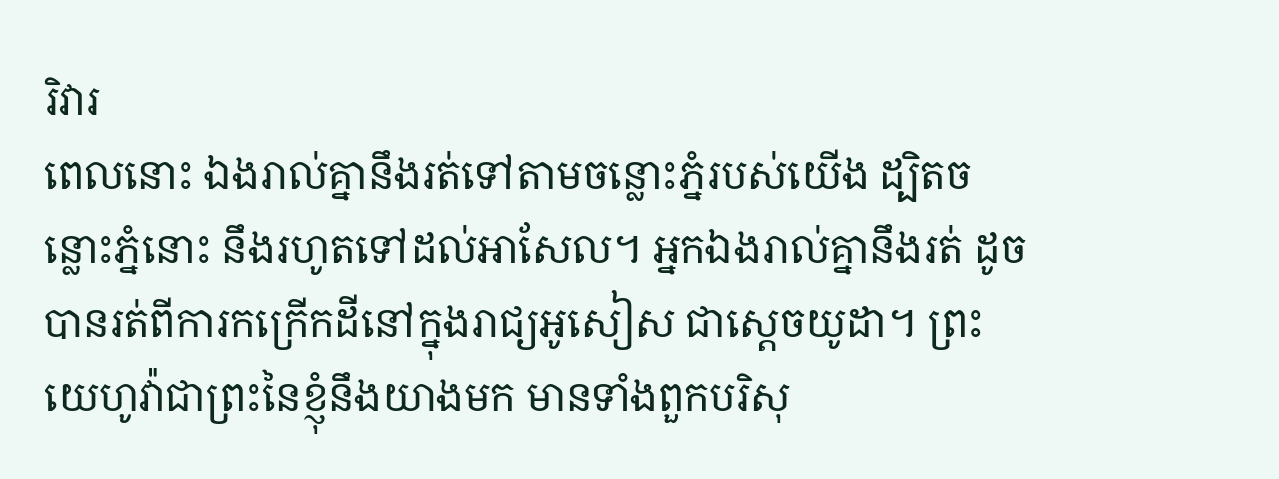រិវារ
ពេលនោះ ឯងរាល់គ្នានឹងរត់ទៅតាមចន្លោះភ្នំរបស់យើង ដ្បិតចន្លោះភ្នំនោះ នឹងរហូតទៅដល់អាសែល។ អ្នកឯងរាល់គ្នានឹងរត់ ដូចបានរត់ពីការកក្រើកដីនៅក្នុងរាជ្យអូសៀស ជាស្តេចយូដា។ ព្រះយេហូវ៉ាជាព្រះនៃខ្ញុំនឹងយាងមក មានទាំងពួកបរិសុ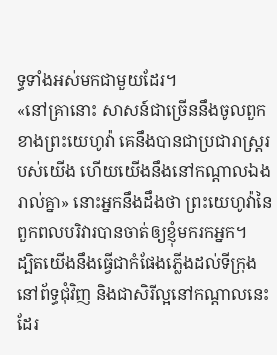ទ្ធទាំងអស់មកជាមួយដែរ។
«នៅគ្រានោះ សាសន៍ជាច្រើននឹងចូលពួកខាងព្រះយេហូវ៉ា គេនឹងបានជាប្រជារាស្ត្ររបស់យើង ហើយយើងនឹងនៅកណ្ដាលឯងរាល់គ្នា» នោះអ្នកនឹងដឹងថា ព្រះយេហូវ៉ានៃពួកពលបរិវារបានចាត់ឲ្យខ្ញុំមករកអ្នក។
ដ្បិតយើងនឹងធ្វើជាកំផែងភ្លើងដល់ទីក្រុងនៅព័ទ្ធជុំវិញ និងជាសិរីល្អនៅកណ្ដាលនេះដែរ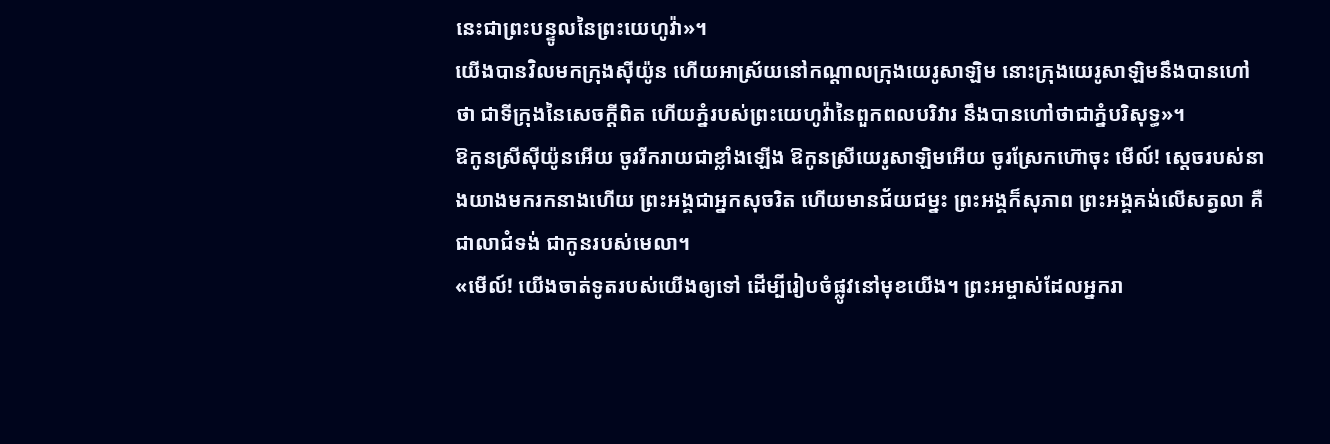នេះជាព្រះបន្ទូលនៃព្រះយេហូវ៉ា»។
យើងបានវិលមកក្រុងស៊ីយ៉ូន ហើយអាស្រ័យនៅកណ្ដាលក្រុងយេរូសាឡិម នោះក្រុងយេរូសាឡិមនឹងបានហៅថា ជាទីក្រុងនៃសេចក្ដីពិត ហើយភ្នំរបស់ព្រះយេហូវ៉ានៃពួកពលបរិវារ នឹងបានហៅថាជាភ្នំបរិសុទ្ធ»។
ឱកូនស្រីស៊ីយ៉ូនអើយ ចូររីករាយជាខ្លាំងឡើង ឱកូនស្រីយេរូសាឡិមអើយ ចូរស្រែកហ៊ោចុះ មើល៍! ស្តេចរបស់នាងយាងមករកនាងហើយ ព្រះអង្គជាអ្នកសុចរិត ហើយមានជ័យជម្នះ ព្រះអង្គក៏សុភាព ព្រះអង្គគង់លើសត្វលា គឺជាលាជំទង់ ជាកូនរបស់មេលា។
«មើល៍! យើងចាត់ទូតរបស់យើងឲ្យទៅ ដើម្បីរៀបចំផ្លូវនៅមុខយើង។ ព្រះអម្ចាស់ដែលអ្នករា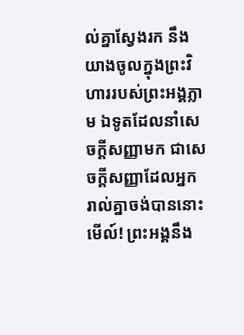ល់គ្នាស្វែងរក នឹងយាងចូលក្នុងព្រះវិហាររបស់ព្រះអង្គភ្លាម ឯទូតដែលនាំសេចក្ដីសញ្ញាមក ជាសេចក្ដីសញ្ញាដែលអ្នករាល់គ្នាចង់បាននោះ មើល៍! ព្រះអង្គនឹង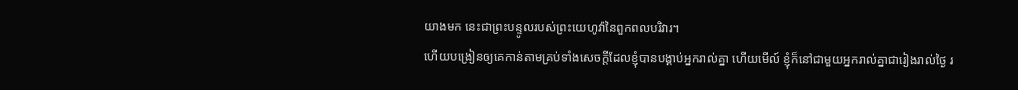យាងមក នេះជាព្រះបន្ទូលរបស់ព្រះយេហូវ៉ានៃពួកពលបរិវារ។
ហើយបង្រៀនឲ្យគេកាន់តាមគ្រប់ទាំងសេចក្តីដែលខ្ញុំបានបង្គាប់អ្នករាល់គ្នា ហើយមើល៍ ខ្ញុំក៏នៅជាមួយអ្នករាល់គ្នាជារៀងរាល់ថ្ងៃ រ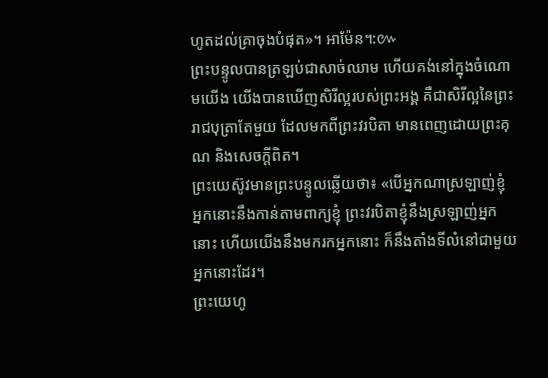ហូតដល់គ្រាចុងបំផុត»។ អាម៉ែន។:៚
ព្រះបន្ទូលបានត្រឡប់ជាសាច់ឈាម ហើយគង់នៅក្នុងចំណោមយើង យើងបានឃើញសិរីល្អរបស់ព្រះអង្គ គឺជាសិរីល្អនៃព្រះរាជបុត្រាតែមួយ ដែលមកពីព្រះវរបិតា មានពេញដោយព្រះគុណ និងសេចក្តីពិត។
ព្រះយេស៊ូវមានព្រះបន្ទូលឆ្លើយថា៖ «បើអ្នកណាស្រឡាញ់ខ្ញុំ អ្នកនោះនឹងកាន់តាមពាក្យខ្ញុំ ព្រះវរបិតាខ្ញុំនឹងស្រឡាញ់អ្នកនោះ ហើយយើងនឹងមករកអ្នកនោះ ក៏នឹងតាំងទីលំនៅជាមួយអ្នកនោះដែរ។
ព្រះយេហូ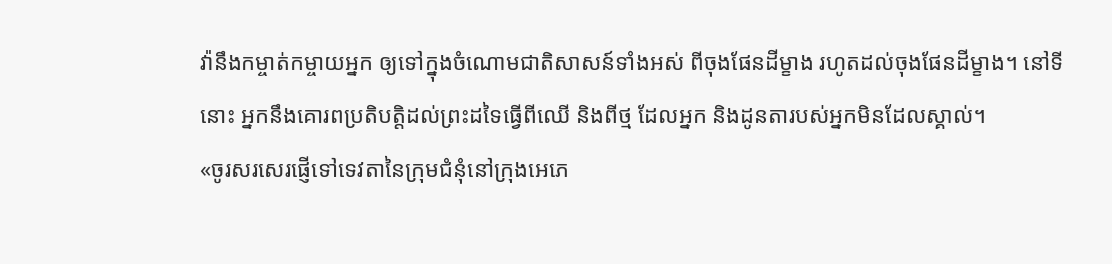វ៉ានឹងកម្ចាត់កម្ចាយអ្នក ឲ្យទៅក្នុងចំណោមជាតិសាសន៍ទាំងអស់ ពីចុងផែនដីម្ខាង រហូតដល់ចុងផែនដីម្ខាង។ នៅទីនោះ អ្នកនឹងគោរពប្រតិបត្តិដល់ព្រះដទៃធ្វើពីឈើ និងពីថ្ម ដែលអ្នក និងដូនតារបស់អ្នកមិនដែលស្គាល់។
«ចូរសរសេរផ្ញើទៅទេវតានៃក្រុមជំនុំនៅក្រុងអេភេ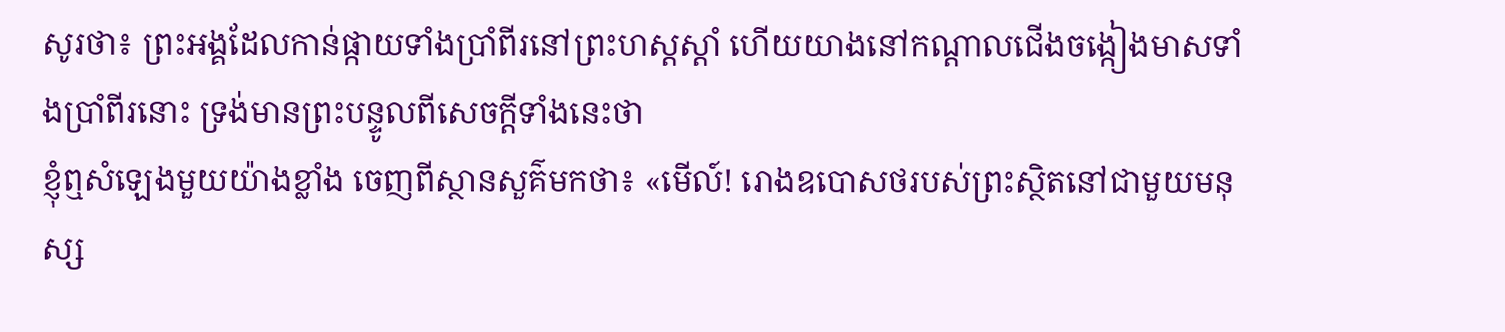សូរថា៖ ព្រះអង្គដែលកាន់ផ្កាយទាំងប្រាំពីរនៅព្រះហស្តស្តាំ ហើយយាងនៅកណ្ដាលជើងចង្កៀងមាសទាំងប្រាំពីរនោះ ទ្រង់មានព្រះបន្ទូលពីសេចក្តីទាំងនេះថា
ខ្ញុំឮសំឡេងមួយយ៉ាងខ្លាំង ចេញពីស្ថានសួគ៌មកថា៖ «មើល៍! រោងឧបោសថរបស់ព្រះស្ថិតនៅជាមួយមនុស្ស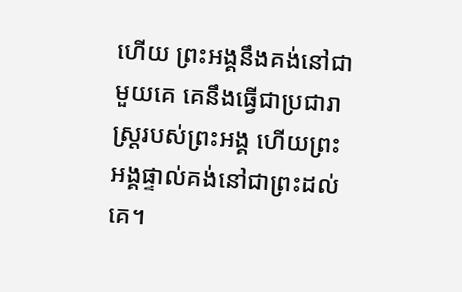ហើយ ព្រះអង្គនឹងគង់នៅជាមួយគេ គេនឹងធ្វើជាប្រជារាស្ត្ររបស់ព្រះអង្គ ហើយព្រះអង្គផ្ទាល់គង់នៅជាព្រះដល់គេ។